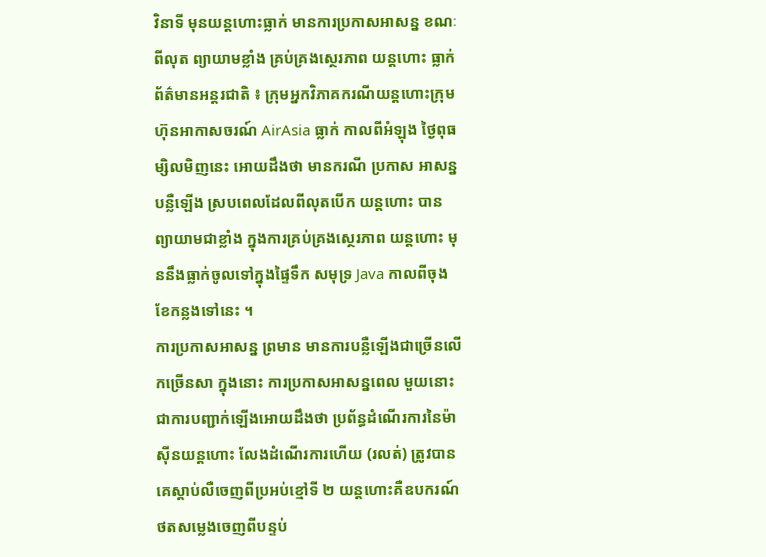វិនាទី មុនយន្តហោះធ្លាក់ មានការប្រកាសអាសន្ន ខណៈពីលុត ព្យាយាមខ្លាំង គ្រប់គ្រងស្ថេរភាព យន្តហោះ ធ្លាក់
ព័ត៌មានអន្តរជាតិ ៖ ក្រុមអ្នកវិភាគករណីយន្តហោះក្រុមហ៊ុនអាកាសចរណ៍ AirAsia ធ្លាក់ កាលពីអំឡុង ថ្ងៃពុធម្សិលមិញនេះ អោយដឹងថា មានករណី ប្រកាស អាសន្ន បន្លឺឡើង ស្របពេលដែលពីលុតបើក យន្តហោះ បានព្យាយាមជាខ្លាំង ក្នុងការគ្រប់គ្រងស្ថេរភាព យន្តហោះ មុននឹងធ្លាក់ចូលទៅក្នុងផ្ទៃទឹក សមុទ្រ Java កាលពីចុងខែកន្លងទៅនេះ ។
ការប្រកាសអាសន្ន ព្រមាន មានការបន្លឺឡើងជាច្រើនលើកច្រើនសា ក្នុងនោះ ការប្រកាសអាសន្នពេល មួយនោះជាការបញ្ជាក់ឡើងអោយដឹងថា ប្រព័ន្ធដំណើរការនៃម៉ាស៊ីនយន្តហោះ លែងដំណើរការហើយ (រលត់) ត្រូវបានគេស្តាប់លឺចេញពីប្រអប់ខ្មៅទី ២ យន្តហោះគឺឧបករណ៍ថតសម្លេងចេញពីបន្ទប់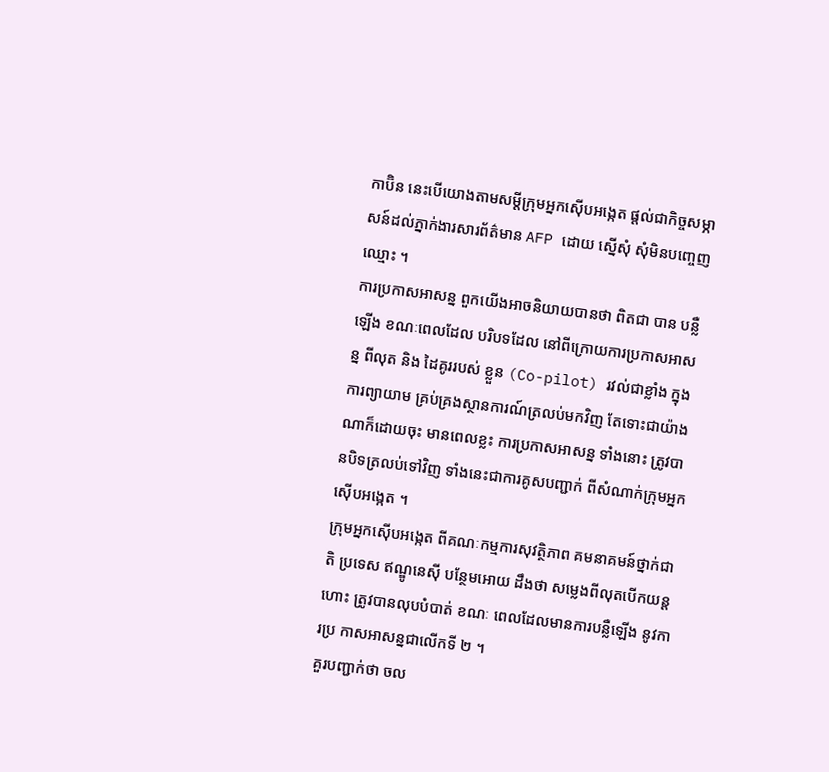កាប៊ិន នេះបើយោងតាមសម្តីក្រុមអ្នកស៊ើបអង្កេត ផ្តល់ជាកិច្ចសម្ភាសន៍ដល់ភ្នាក់ងារសារព័ត៌មាន AFP ដោយ ស្នើសុំ សុំមិនបញ្ចេញឈ្មោះ ។
ការប្រកាសអាសន្ន ពួកយើងអាចនិយាយបានថា ពិតជា បាន បន្លឺឡើង ខណៈពេលដែល បរិបទដែល នៅពីក្រោយការប្រកាសអាសន្ន ពីលុត និង ដៃគូររបស់ ខ្លួន (Co-pilot) រវល់ជាខ្លាំង ក្នុងការព្យាយាម គ្រប់គ្រងស្ថានការណ៍ត្រលប់មកវិញ តែទោះជាយ៉ាងណាក៏ដោយចុះ មានពេលខ្លះ ការប្រកាសអាសន្ន ទាំងនោះ ត្រូវបានបិទត្រលប់ទៅវិញ ទាំងនេះជាការគូសបញ្ជាក់ ពីសំណាក់ក្រុមអ្នកស៊ើបអង្កេត ។
ក្រុមអ្នកស៊ើបអង្កេត ពីគណៈកម្មការសុវត្ថិភាព គមនាគមន៍ថ្នាក់ជាតិ ប្រទេស ឥណ្ឌូនេស៊ី បន្ថែមអោយ ដឹងថា សម្លេងពីលុតបើកយន្តហោះ ត្រូវបានលុបបំបាត់ ខណៈ ពេលដែលមានការបន្លឺឡើង នូវការប្រ កាសអាសន្នជាលើកទី ២ ។
គួរបញ្ជាក់ថា ចល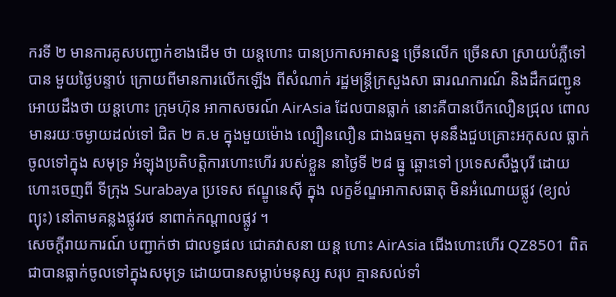ករទី ២ មានការគូសបញ្ជាក់ខាងដើម ថា យន្តហោះ បានប្រកាសអាសន្ន ច្រើនលើក ច្រើនសា ស្រាយបំភ្លឺទៅបាន មួយថ្ងៃបន្ទាប់ ក្រោយពីមានការលើកឡើង ពីសំណាក់ រដ្ឋមន្រ្តីក្រសួងសា ធារណការណ៍ និងដឹកជញ្ជូនអោយដឹងថា យន្តហោះ ក្រុមហ៊ុន អាកាសចរណ៍ AirAsia ដែលបានធ្លាក់ នោះគឺបានបើកលឿនជ្រុល ពោលមានរយៈចម្ងាយដល់ទៅ ជិត ២ គ.ម ក្នុងមួយម៉ោង ល្បឿនលឿន ជាងធម្មតា មុននឹងជួបគ្រោះអកុសល ធ្លាក់ចូលទៅក្នុង សមុទ្រ អំឡុងប្រតិបត្តិការហោះហើរ របស់ខ្លួន នាថ្ងៃទី ២៨ ធ្នូ ឆ្ពោះទៅ ប្រទេសសឹង្ហបុរី ដោយហោះចេញពី ទីក្រុង Surabaya ប្រទេស ឥណ្ឌូនេស៊ី ក្នុង លក្ខខ័ណ្ឌអាកាសធាតុ មិនអំណោយផ្លូវ (ខ្យល់ព្យុះ) នៅតាមគន្លងផ្លូវរថ នាពាក់កណ្តាលផ្លូវ ។
សេចក្តីរាយការណ៍ បញ្ជាក់ថា ជាលទ្ធផល ជោគវាសនា យន្ត ហោះ AirAsia ជើងហោះហើរ QZ8501 ពិតជាបានធ្លាក់ចូលទៅក្នុងសមុទ្រ ដោយបានសម្លាប់មនុស្ស សរុប គ្មានសល់ទាំ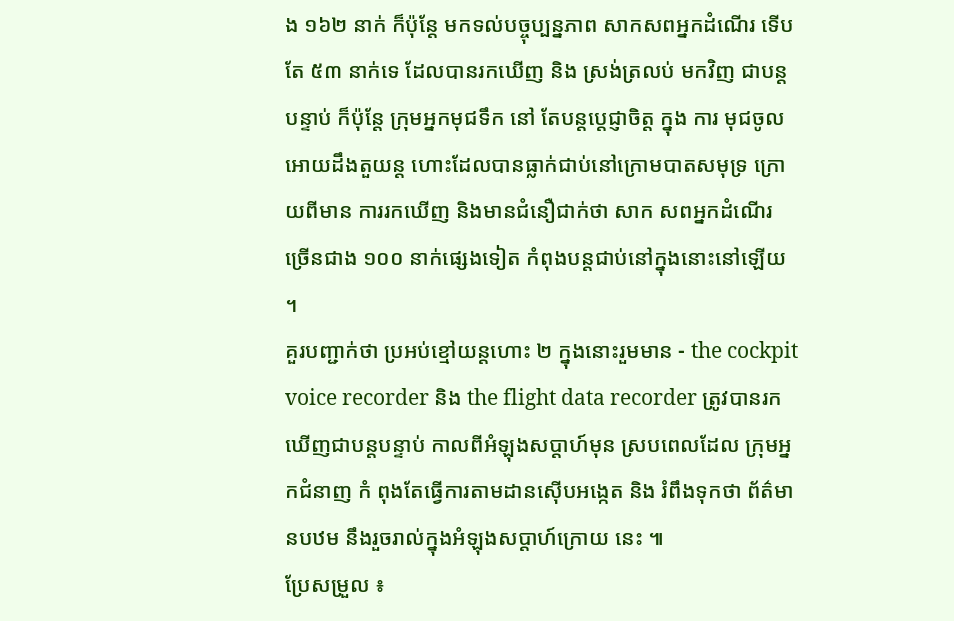ង ១៦២ នាក់ ក៏ប៉ុន្តែ មកទល់បច្ចុប្បន្នភាព សាកសពអ្នកដំណើរ ទើបតែ ៥៣ នាក់ទេ ដែលបានរកឃើញ និង ស្រង់ត្រលប់ មកវិញ ជាបន្តបន្ទាប់ ក៏ប៉ុន្តែ ក្រុមអ្នកមុជទឹក នៅ តែបន្តប្តេជ្ញាចិត្ត ក្នុង ការ មុជចូលអោយដឹងតួយន្ត ហោះដែលបានធ្លាក់ជាប់នៅក្រោមបាតសមុទ្រ ក្រោយពីមាន ការរកឃើញ និងមានជំនឿជាក់ថា សាក សពអ្នកដំណើរ ច្រើនជាង ១០០ នាក់ផ្សេងទៀត កំពុងបន្តជាប់នៅក្នុងនោះនៅឡើយ ។
គួរបញ្ជាក់ថា ប្រអប់ខ្មៅយន្តហោះ ២ ក្នុងនោះរួមមាន - the cockpit voice recorder និង the flight data recorder ត្រូវបានរកឃើញជាបន្តបន្ទាប់ កាលពីអំឡុងសប្តាហ៍មុន ស្របពេលដែល ក្រុមអ្នកជំនាញ កំ ពុងតែធ្វើការតាមដានស៊ើបអង្កេត និង រំពឹងទុកថា ព័ត៌មានបឋម នឹងរួចរាល់ក្នុងអំឡុងសប្តាហ៍ក្រោយ នេះ ៕
ប្រែសម្រួល ៖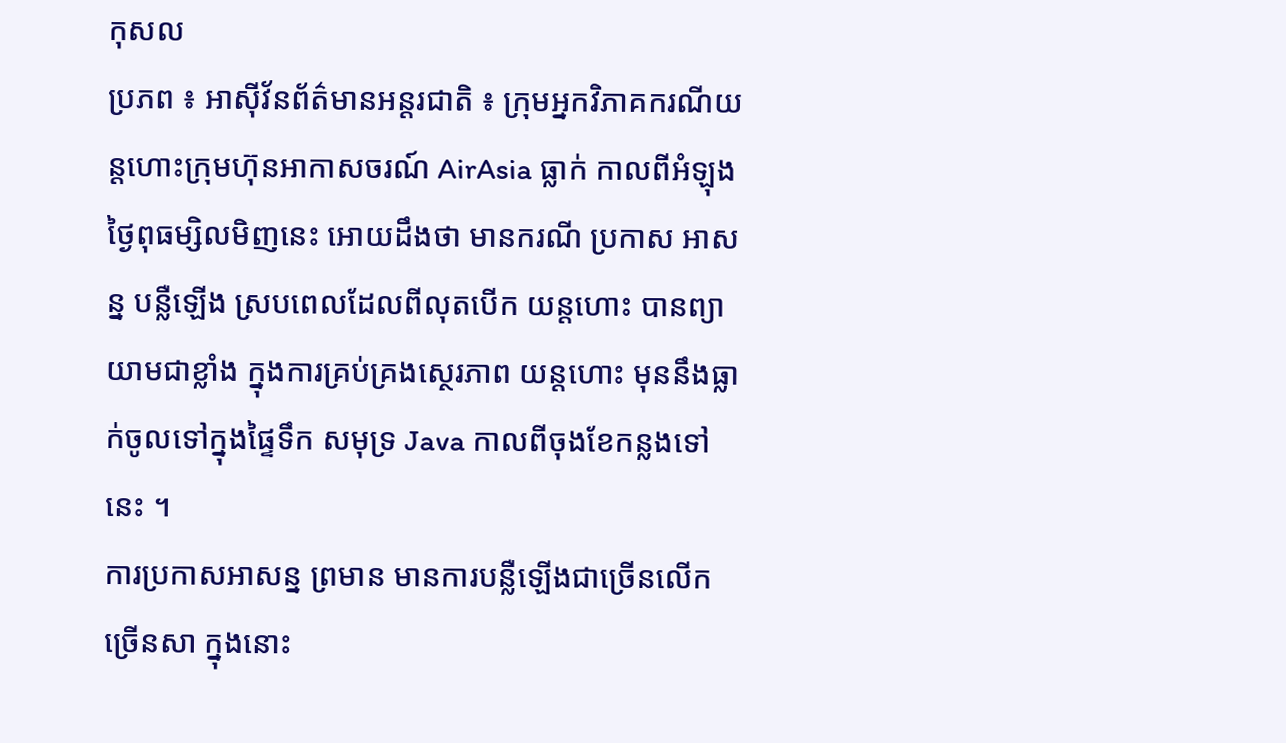កុសល
ប្រភព ៖ អាស៊ីវ័នព័ត៌មានអន្តរជាតិ ៖ ក្រុមអ្នកវិភាគករណីយន្តហោះក្រុមហ៊ុនអាកាសចរណ៍ AirAsia ធ្លាក់ កាលពីអំឡុង ថ្ងៃពុធម្សិលមិញនេះ អោយដឹងថា មានករណី ប្រកាស អាសន្ន បន្លឺឡើង ស្របពេលដែលពីលុតបើក យន្តហោះ បានព្យាយាមជាខ្លាំង ក្នុងការគ្រប់គ្រងស្ថេរភាព យន្តហោះ មុននឹងធ្លាក់ចូលទៅក្នុងផ្ទៃទឹក សមុទ្រ Java កាលពីចុងខែកន្លងទៅនេះ ។
ការប្រកាសអាសន្ន ព្រមាន មានការបន្លឺឡើងជាច្រើនលើកច្រើនសា ក្នុងនោះ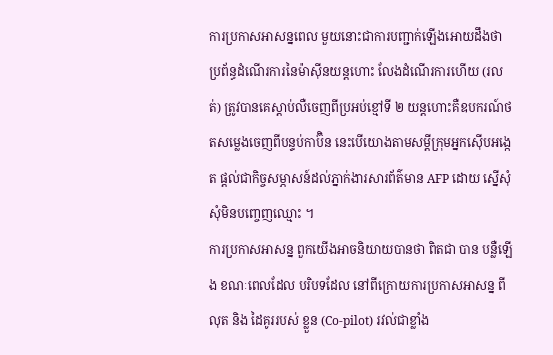ការប្រកាសអាសន្នពេល មួយនោះជាការបញ្ជាក់ឡើងអោយដឹងថា ប្រព័ន្ធដំណើរការនៃម៉ាស៊ីនយន្តហោះ លែងដំណើរការហើយ (រលត់) ត្រូវបានគេស្តាប់លឺចេញពីប្រអប់ខ្មៅទី ២ យន្តហោះគឺឧបករណ៍ថតសម្លេងចេញពីបន្ទប់កាប៊ិន នេះបើយោងតាមសម្តីក្រុមអ្នកស៊ើបអង្កេត ផ្តល់ជាកិច្ចសម្ភាសន៍ដល់ភ្នាក់ងារសារព័ត៌មាន AFP ដោយ ស្នើសុំ សុំមិនបញ្ចេញឈ្មោះ ។
ការប្រកាសអាសន្ន ពួកយើងអាចនិយាយបានថា ពិតជា បាន បន្លឺឡើង ខណៈពេលដែល បរិបទដែល នៅពីក្រោយការប្រកាសអាសន្ន ពីលុត និង ដៃគូររបស់ ខ្លួន (Co-pilot) រវល់ជាខ្លាំង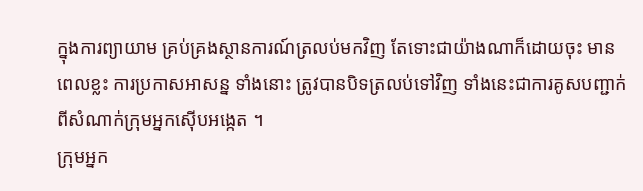ក្នុងការព្យាយាម គ្រប់គ្រងស្ថានការណ៍ត្រលប់មកវិញ តែទោះជាយ៉ាងណាក៏ដោយចុះ មានពេលខ្លះ ការប្រកាសអាសន្ន ទាំងនោះ ត្រូវបានបិទត្រលប់ទៅវិញ ទាំងនេះជាការគូសបញ្ជាក់ ពីសំណាក់ក្រុមអ្នកស៊ើបអង្កេត ។
ក្រុមអ្នក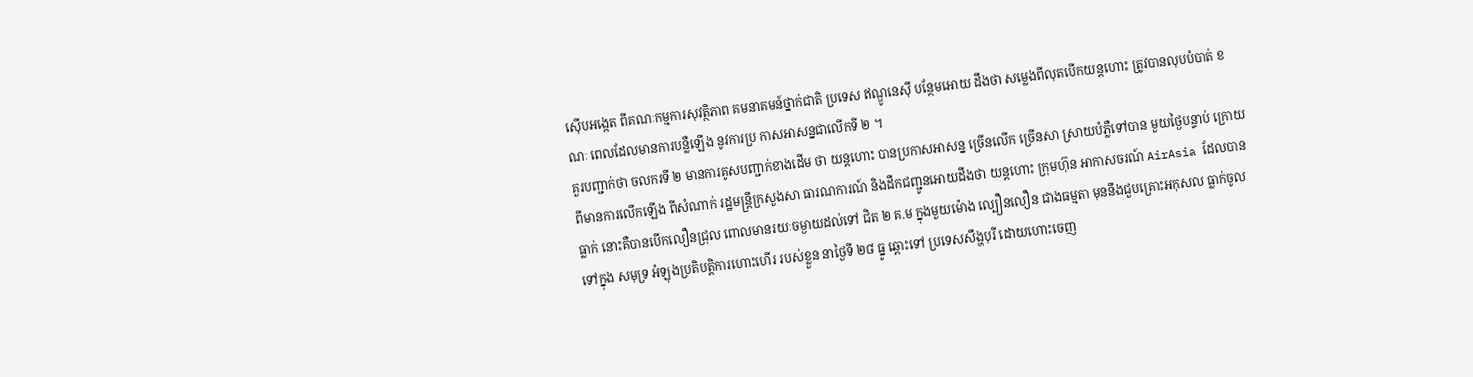ស៊ើបអង្កេត ពីគណៈកម្មការសុវត្ថិភាព គមនាគមន៍ថ្នាក់ជាតិ ប្រទេស ឥណ្ឌូនេស៊ី បន្ថែមអោយ ដឹងថា សម្លេងពីលុតបើកយន្តហោះ ត្រូវបានលុបបំបាត់ ខណៈ ពេលដែលមានការបន្លឺឡើង នូវការប្រ កាសអាសន្នជាលើកទី ២ ។
គួរបញ្ជាក់ថា ចលករទី ២ មានការគូសបញ្ជាក់ខាងដើម ថា យន្តហោះ បានប្រកាសអាសន្ន ច្រើនលើក ច្រើនសា ស្រាយបំភ្លឺទៅបាន មួយថ្ងៃបន្ទាប់ ក្រោយពីមានការលើកឡើង ពីសំណាក់ រដ្ឋមន្រ្តីក្រសួងសា ធារណការណ៍ និងដឹកជញ្ជូនអោយដឹងថា យន្តហោះ ក្រុមហ៊ុន អាកាសចរណ៍ AirAsia ដែលបានធ្លាក់ នោះគឺបានបើកលឿនជ្រុល ពោលមានរយៈចម្ងាយដល់ទៅ ជិត ២ គ.ម ក្នុងមួយម៉ោង ល្បឿនលឿន ជាងធម្មតា មុននឹងជួបគ្រោះអកុសល ធ្លាក់ចូលទៅក្នុង សមុទ្រ អំឡុងប្រតិបត្តិការហោះហើរ របស់ខ្លួន នាថ្ងៃទី ២៨ ធ្នូ ឆ្ពោះទៅ ប្រទេសសឹង្ហបុរី ដោយហោះចេញ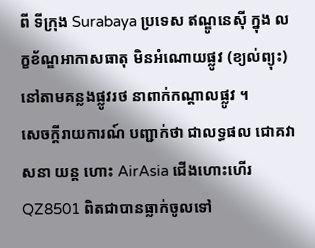ពី ទីក្រុង Surabaya ប្រទេស ឥណ្ឌូនេស៊ី ក្នុង លក្ខខ័ណ្ឌអាកាសធាតុ មិនអំណោយផ្លូវ (ខ្យល់ព្យុះ) នៅតាមគន្លងផ្លូវរថ នាពាក់កណ្តាលផ្លូវ ។
សេចក្តីរាយការណ៍ បញ្ជាក់ថា ជាលទ្ធផល ជោគវាសនា យន្ត ហោះ AirAsia ជើងហោះហើរ QZ8501 ពិតជាបានធ្លាក់ចូលទៅ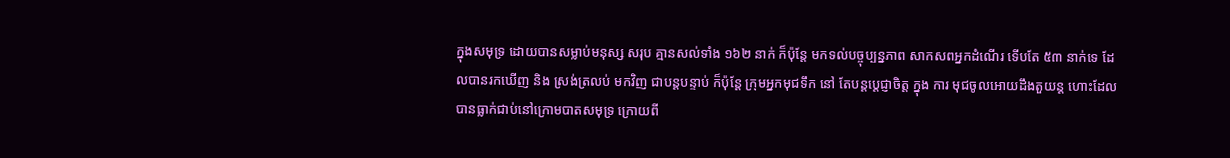ក្នុងសមុទ្រ ដោយបានសម្លាប់មនុស្ស សរុប គ្មានសល់ទាំង ១៦២ នាក់ ក៏ប៉ុន្តែ មកទល់បច្ចុប្បន្នភាព សាកសពអ្នកដំណើរ ទើបតែ ៥៣ នាក់ទេ ដែលបានរកឃើញ និង ស្រង់ត្រលប់ មកវិញ ជាបន្តបន្ទាប់ ក៏ប៉ុន្តែ ក្រុមអ្នកមុជទឹក នៅ តែបន្តប្តេជ្ញាចិត្ត ក្នុង ការ មុជចូលអោយដឹងតួយន្ត ហោះដែលបានធ្លាក់ជាប់នៅក្រោមបាតសមុទ្រ ក្រោយពី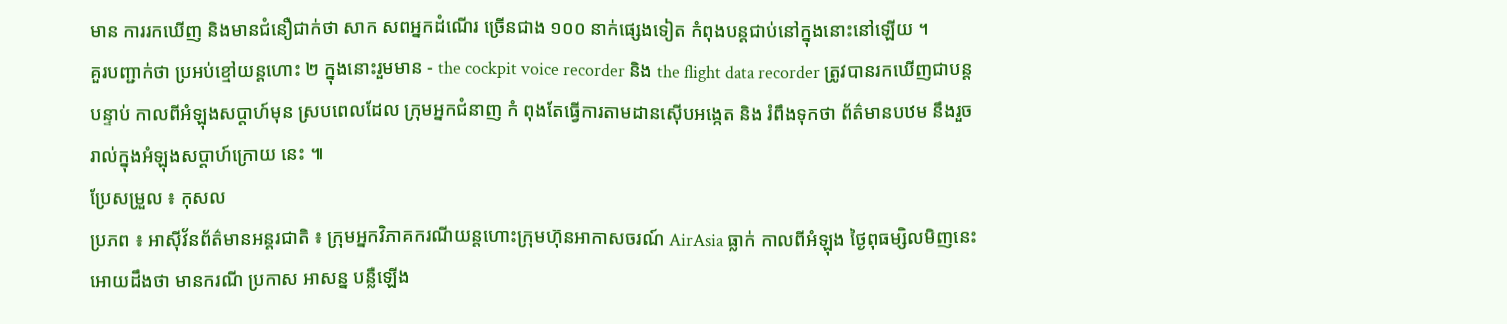មាន ការរកឃើញ និងមានជំនឿជាក់ថា សាក សពអ្នកដំណើរ ច្រើនជាង ១០០ នាក់ផ្សេងទៀត កំពុងបន្តជាប់នៅក្នុងនោះនៅឡើយ ។
គួរបញ្ជាក់ថា ប្រអប់ខ្មៅយន្តហោះ ២ ក្នុងនោះរួមមាន - the cockpit voice recorder និង the flight data recorder ត្រូវបានរកឃើញជាបន្តបន្ទាប់ កាលពីអំឡុងសប្តាហ៍មុន ស្របពេលដែល ក្រុមអ្នកជំនាញ កំ ពុងតែធ្វើការតាមដានស៊ើបអង្កេត និង រំពឹងទុកថា ព័ត៌មានបឋម នឹងរួចរាល់ក្នុងអំឡុងសប្តាហ៍ក្រោយ នេះ ៕
ប្រែសម្រួល ៖ កុសល
ប្រភព ៖ អាស៊ីវ័នព័ត៌មានអន្តរជាតិ ៖ ក្រុមអ្នកវិភាគករណីយន្តហោះក្រុមហ៊ុនអាកាសចរណ៍ AirAsia ធ្លាក់ កាលពីអំឡុង ថ្ងៃពុធម្សិលមិញនេះ អោយដឹងថា មានករណី ប្រកាស អាសន្ន បន្លឺឡើង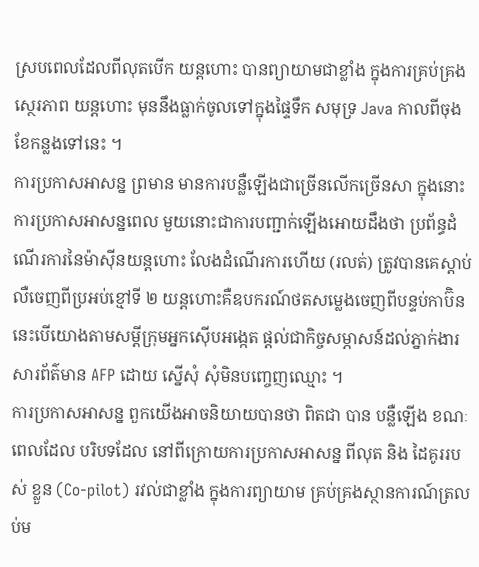ស្របពេលដែលពីលុតបើក យន្តហោះ បានព្យាយាមជាខ្លាំង ក្នុងការគ្រប់គ្រងស្ថេរភាព យន្តហោះ មុននឹងធ្លាក់ចូលទៅក្នុងផ្ទៃទឹក សមុទ្រ Java កាលពីចុងខែកន្លងទៅនេះ ។
ការប្រកាសអាសន្ន ព្រមាន មានការបន្លឺឡើងជាច្រើនលើកច្រើនសា ក្នុងនោះ ការប្រកាសអាសន្នពេល មួយនោះជាការបញ្ជាក់ឡើងអោយដឹងថា ប្រព័ន្ធដំណើរការនៃម៉ាស៊ីនយន្តហោះ លែងដំណើរការហើយ (រលត់) ត្រូវបានគេស្តាប់លឺចេញពីប្រអប់ខ្មៅទី ២ យន្តហោះគឺឧបករណ៍ថតសម្លេងចេញពីបន្ទប់កាប៊ិន នេះបើយោងតាមសម្តីក្រុមអ្នកស៊ើបអង្កេត ផ្តល់ជាកិច្ចសម្ភាសន៍ដល់ភ្នាក់ងារសារព័ត៌មាន AFP ដោយ ស្នើសុំ សុំមិនបញ្ចេញឈ្មោះ ។
ការប្រកាសអាសន្ន ពួកយើងអាចនិយាយបានថា ពិតជា បាន បន្លឺឡើង ខណៈពេលដែល បរិបទដែល នៅពីក្រោយការប្រកាសអាសន្ន ពីលុត និង ដៃគូររបស់ ខ្លួន (Co-pilot) រវល់ជាខ្លាំង ក្នុងការព្យាយាម គ្រប់គ្រងស្ថានការណ៍ត្រលប់ម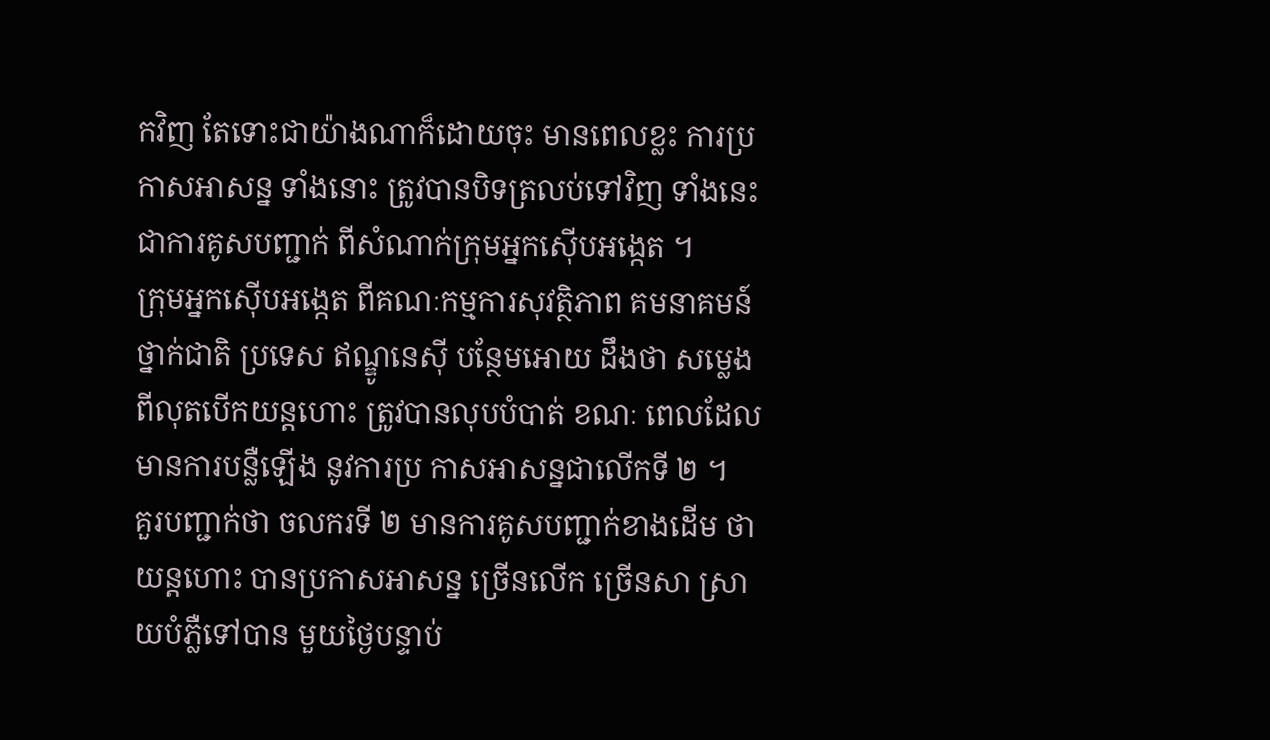កវិញ តែទោះជាយ៉ាងណាក៏ដោយចុះ មានពេលខ្លះ ការប្រកាសអាសន្ន ទាំងនោះ ត្រូវបានបិទត្រលប់ទៅវិញ ទាំងនេះជាការគូសបញ្ជាក់ ពីសំណាក់ក្រុមអ្នកស៊ើបអង្កេត ។
ក្រុមអ្នកស៊ើបអង្កេត ពីគណៈកម្មការសុវត្ថិភាព គមនាគមន៍ថ្នាក់ជាតិ ប្រទេស ឥណ្ឌូនេស៊ី បន្ថែមអោយ ដឹងថា សម្លេងពីលុតបើកយន្តហោះ ត្រូវបានលុបបំបាត់ ខណៈ ពេលដែលមានការបន្លឺឡើង នូវការប្រ កាសអាសន្នជាលើកទី ២ ។
គួរបញ្ជាក់ថា ចលករទី ២ មានការគូសបញ្ជាក់ខាងដើម ថា យន្តហោះ បានប្រកាសអាសន្ន ច្រើនលើក ច្រើនសា ស្រាយបំភ្លឺទៅបាន មួយថ្ងៃបន្ទាប់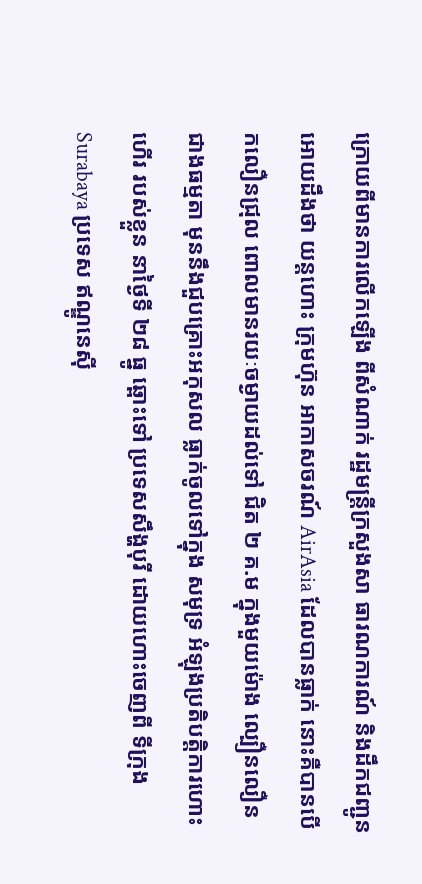ក្រោយពីមានការលើកឡើង ពីសំណាក់ រដ្ឋមន្រ្តីក្រសួងសា ធារណការណ៍ និងដឹកជញ្ជូនអោយដឹងថា យន្តហោះ ក្រុមហ៊ុន អាកាសចរណ៍ AirAsia ដែលបានធ្លាក់ នោះគឺបានបើកលឿនជ្រុល ពោលមានរយៈចម្ងាយដល់ទៅ ជិត ២ គ.ម ក្នុងមួយម៉ោង ល្បឿនលឿន ជាងធម្មតា មុននឹងជួបគ្រោះអកុសល ធ្លាក់ចូលទៅក្នុង សមុទ្រ អំឡុងប្រតិបត្តិការហោះហើរ របស់ខ្លួន នាថ្ងៃទី ២៨ ធ្នូ ឆ្ពោះទៅ ប្រទេសសឹង្ហបុរី ដោយហោះចេញពី ទីក្រុង Surabaya ប្រទេស ឥណ្ឌូនេស៊ី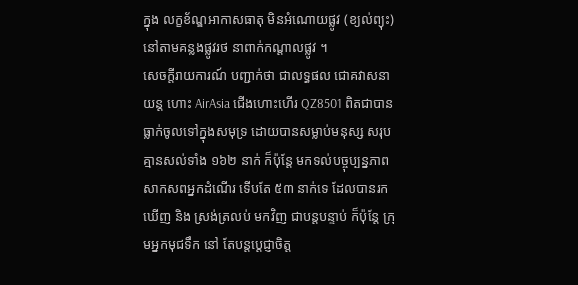ក្នុង លក្ខខ័ណ្ឌអាកាសធាតុ មិនអំណោយផ្លូវ (ខ្យល់ព្យុះ) នៅតាមគន្លងផ្លូវរថ នាពាក់កណ្តាលផ្លូវ ។
សេចក្តីរាយការណ៍ បញ្ជាក់ថា ជាលទ្ធផល ជោគវាសនា យន្ត ហោះ AirAsia ជើងហោះហើរ QZ8501 ពិតជាបានធ្លាក់ចូលទៅក្នុងសមុទ្រ ដោយបានសម្លាប់មនុស្ស សរុប គ្មានសល់ទាំង ១៦២ នាក់ ក៏ប៉ុន្តែ មកទល់បច្ចុប្បន្នភាព សាកសពអ្នកដំណើរ ទើបតែ ៥៣ នាក់ទេ ដែលបានរកឃើញ និង ស្រង់ត្រលប់ មកវិញ ជាបន្តបន្ទាប់ ក៏ប៉ុន្តែ ក្រុមអ្នកមុជទឹក នៅ តែបន្តប្តេជ្ញាចិត្ត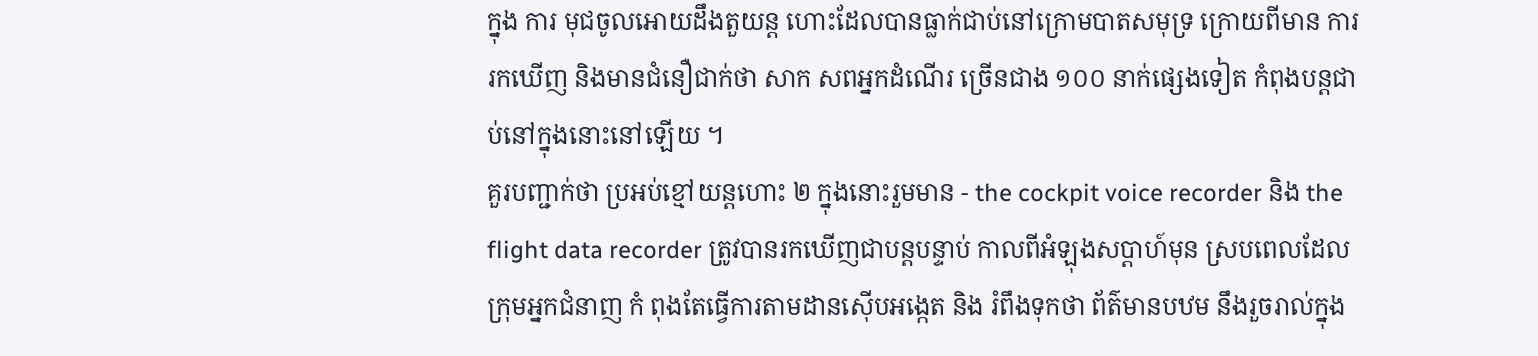ក្នុង ការ មុជចូលអោយដឹងតួយន្ត ហោះដែលបានធ្លាក់ជាប់នៅក្រោមបាតសមុទ្រ ក្រោយពីមាន ការរកឃើញ និងមានជំនឿជាក់ថា សាក សពអ្នកដំណើរ ច្រើនជាង ១០០ នាក់ផ្សេងទៀត កំពុងបន្តជាប់នៅក្នុងនោះនៅឡើយ ។
គួរបញ្ជាក់ថា ប្រអប់ខ្មៅយន្តហោះ ២ ក្នុងនោះរួមមាន - the cockpit voice recorder និង the flight data recorder ត្រូវបានរកឃើញជាបន្តបន្ទាប់ កាលពីអំឡុងសប្តាហ៍មុន ស្របពេលដែល ក្រុមអ្នកជំនាញ កំ ពុងតែធ្វើការតាមដានស៊ើបអង្កេត និង រំពឹងទុកថា ព័ត៌មានបឋម នឹងរួចរាល់ក្នុង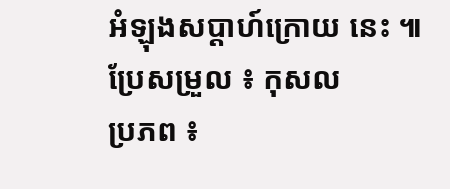អំឡុងសប្តាហ៍ក្រោយ នេះ ៕
ប្រែសម្រួល ៖ កុសល
ប្រភព ៖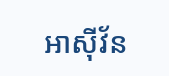អាស៊ីវ័ន